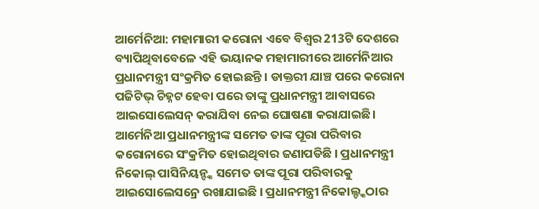ଆର୍ମେନିଆ: ମହାମାରୀ କରୋନା ଏବେ ବିଶ୍ବର 213ଟି ଦେଶରେ ବ୍ୟାପିଥିବାବେଳେ ଏହି ଭୟାନକ ମହାମାରୀରେ ଆର୍ମେନିଆର ପ୍ରଧାନମନ୍ତ୍ରୀ ସଂକ୍ରମିତ ହୋଇଛନ୍ତି । ଡାକ୍ତରୀ ଯାଞ୍ଚ ପରେ କରୋନା ପଜିଟିଭ୍ ଚିହ୍ନଟ ହେବା ପରେ ତାଙ୍କୁ ପ୍ରଧାନମନ୍ତ୍ରୀ ଆବାସରେ ଆଇସୋଲେସନ୍ କରାଯିବା ନେଇ ଘୋଷଣା କରାଯାଇଛି। ଆର୍ମେନିଆ ପ୍ରଧାନମନ୍ତ୍ରୀଙ୍କ ସମେତ ତାଙ୍କ ପୂରା ପରିବାର କରୋନାରେ ସଂକ୍ରମିତ ହୋଇଥିବାର ଜଣାପଡିଛି । ପ୍ରଧାନମନ୍ତ୍ରୀ ନିକୋଲ୍ ପାସିନିୟନ୍ଙ୍କ ସମେତ ତାଙ୍କ ପୂରା ପରିବାରକୁ ଆଇସୋଲେସନ୍ରେ ରଖାଯାଇଛି । ପ୍ରଧାନମନ୍ତ୍ରୀ ନିକୋଲ୍ଙ୍କଠାର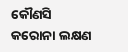କୌଣସି କରୋନା ଲକ୍ଷଣ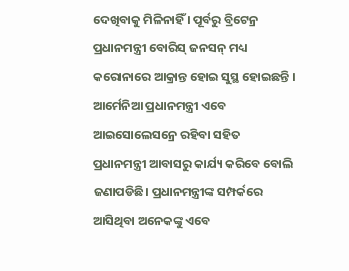ଦେଖିବାକୁ ମିଳିନାହିଁ । ପୂର୍ବରୁ ବ୍ରିଟେନ୍ର ପ୍ରଧାନମନ୍ତ୍ରୀ ବୋରିସ୍ ଜନସନ୍ ମଧ୍ୟ କରୋନାରେ ଆକ୍ରାନ୍ତ ହୋଇ ସୁସ୍ଥ ହୋଇଛନ୍ତି ।
ଆର୍ମେନିଆ ପ୍ରଧାନମନ୍ତ୍ରୀ ଏବେ ଆଇସୋଲେସନ୍ରେ ରହିବା ସହିତ ପ୍ରଧାନମନ୍ତ୍ରୀ ଆବାସରୁ କାର୍ଯ୍ୟ କରିବେ ବୋଲି ଜଣାପଡିଛି। ପ୍ରଧାନମନ୍ତ୍ରୀଙ୍କ ସମ୍ପର୍କରେ ଆସିଥିବା ଅନେକଙ୍କୁ ଏବେ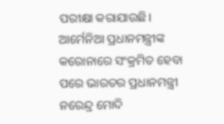ପରୀକ୍ଷା କରାଯାଉଛି। ଆର୍ମେନିଆ ପ୍ରଧାନମନ୍ତ୍ରୀଙ୍କ କରୋନାରେ ସଂକ୍ରମିତ ହେବା ପରେ ଭାରତର ପ୍ରଧାନମନ୍ତ୍ରୀ ନରେନ୍ଦ୍ର ମୋଦି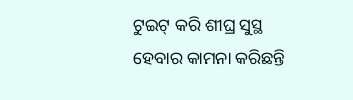ଟୁଇଟ୍ କରି ଶୀଘ୍ର ସୁସ୍ଥ ହେବାର କାମନା କରିଛନ୍ତି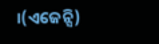।(ଏଜେନ୍ସି)